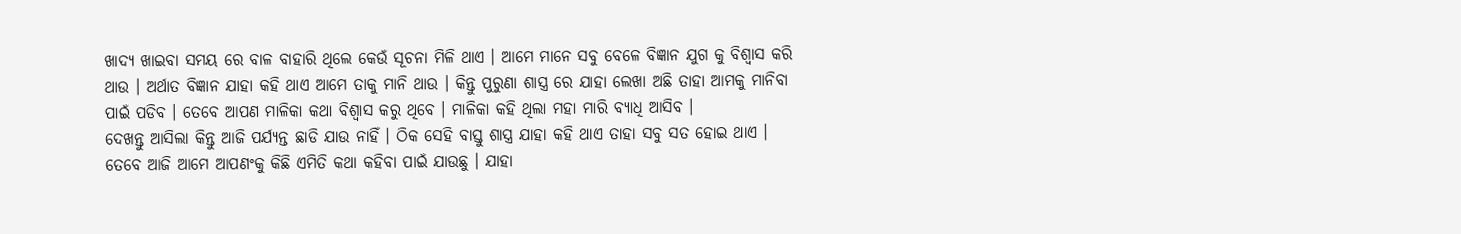ଖାଦ୍ୟ ଖାଇବା ସମୟ ରେ ବାଳ ବାହାରି ଥିଲେ କେଉଁ ସୂଚନା ମିଳି ଥାଏ । ଆମେ ମାନେ ସବୁ ବେଳେ ବିଜ୍ଞାନ ଯୁଗ କୁ ବିଶ୍ୱାସ କରି ଥାଉ । ଅର୍ଥାତ ବିଜ୍ଞାନ ଯାହା କହି ଥାଏ ଆମେ ତାକୁ ମାନି ଥାଉ । କିନ୍ତୁ ପୁରୁଣା ଶାସ୍ତ୍ର ରେ ଯାହା ଲେଖା ଅଛି ତାହା ଆମକୁ ମାନିବା ପାଇଁ ପଡିବ । ତେବେ ଆପଣ ମାଳିକା କଥା ବିଶ୍ୱାସ କରୁ ଥିବେ । ମାଳିକା କହି ଥିଲା ମହା ମାରି ବ୍ୟାଧି ଆସିବ ।
ଦେଖନ୍ତୁ ଆସିଲା କିନ୍ତୁ ଆଜି ପର୍ଯ୍ୟନ୍ତ ଛାଡି ଯାଉ ନାହିଁ । ଠିକ ସେହି ବାସ୍ତୁ ଶାସ୍ତ୍ର ଯାହା କହି ଥାଏ ତାହା ସବୁ ସତ ହୋଇ ଥାଏ । ତେବେ ଆଜି ଆମେ ଆପଣଂକୁ କିଛି ଏମିତି କଥା କହିବା ପାଇଁ ଯାଉଛୁ । ଯାହା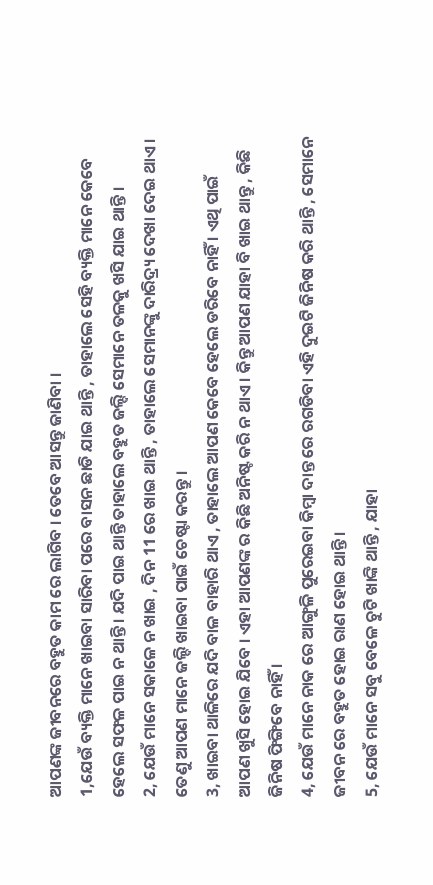ଆପଣଙ୍କ ଜୀବନରେ ବହୁତ କାମ ରେ ଲାଗିବ । ତେବେ ଆସନ୍ତୁ ଜାଣିବା ।
1,ଯେଉଁ ବ୍ୟକ୍ତି ମାନେ ଖାଇବା ସାରିବା ପରେ ବାସନ ଛାଡି ଯାଇ ଥାନ୍ତି , ତାହାଲେ ସେହି ବ୍ୟକ୍ତି ମାନେ କେବେ ହେଲେ ସଫଳ ପାଇ ନ ଥାନ୍ତି । ଯଦି ପାଇ ଥାନ୍ତି ତାହାଲେ ବହୁତ ଜଲ୍ଦି ସେମାନେ ତଳକୁ ଖସି ଯାଇ ଥାନ୍ତି ।
2, ଯେଉଁ ମାନେ ସକାଳେ ନ ଖାଇ , ଦିନ 11 ରେ ଖାଇ ଥାନ୍ତି , ତାହାଲେ ସେମାନଙ୍କୁ ଦାରିଦ୍ର୍ୟ ଦେଖା ଦେଇ ଥାଏ । ତେଣୁ ଆପଣ ମାନେ ଜଲ୍ଦି ଖାଇବା ପାଇଁ ଚେଷ୍ଟା କରନ୍ତୁ ।
3, ଖାଇବା ଥାଳିରେ ଯଦି ବାଳ ବାହାରି ଥାଏ , ତାହାଲେ ଆପଣ କେବେ ହେଲେ ଡରିବେ ନାହିଁ । ଏଥି ପାଇଁ ଆପଣ ଖୁସି ହୋଇ ଯିବେ । ଏହା ଆପଣଙ୍କ ର କିଛି ଅନିଷ୍ଟ କରି ନ ଥାଏ । କିନ୍ତୁ ଆପଣ ଯାହା ବି ଖାଇ ଥାନ୍ତୁ , କିଛି ଜିନିଷ ଫିଙ୍ଗିବେ ନାହିଁ ।
4, ଯେଉଁ ମାନେ ନାକ ରେ ଆଙ୍ଗୁଳି ପୁରେଇବା କିମ୍ବା ଦାନ୍ତ ରେ ରଗଡିବା ଏହି ଦୁଇଟି ଜିନିଷ କରି ଥାନ୍ତି , ସେମାନେ ଜୀବନ ରେ ବହୁତ ହୋଇ ରାଣ ହୋଇ ଥାନ୍ତି ।
5, ଯେଉଁ ମାନେ ସବୁ ବେଳେ ଚୁଟି ଖାଙ୍କି ଥାନ୍ତି , ଯାହା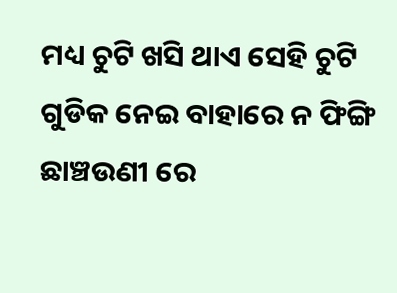ମଧ୍ୟ ଚୁଟି ଖସି ଥାଏ ସେହି ଚୁଟି ଗୁଡିକ ନେଇ ବାହାରେ ନ ଫିଙ୍ଗି ଛାଞ୍ଚଉଣୀ ରେ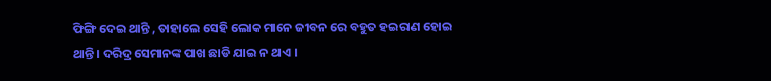ଫିଙ୍ଗି ଦେଇ ଥାନ୍ତି , ତାହାଲେ ସେହି ଲୋକ ମାନେ ଜୀବନ ରେ ବହୁତ ହଇରାଣ ହୋଇ ଥାନ୍ତି । ଦରିଦ୍ର ସେମାନଙ୍କ ପାଖ ଛାଡି ଯାଇ ନ ଥାଏ ।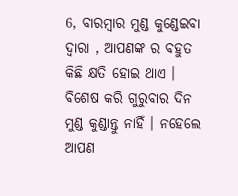6, ବାରମ୍ବାର ମୁଣ୍ଡ କୁଣ୍ଡେଇବା ଦ୍ୱାରା , ଆପଣଙ୍କ ର ବହୁତ କିଛି କ୍ଷତି ହୋଇ ଥାଏ । ବିଶେଷ କରି ଗୁରୁବାର ଦିନ ମୁଣ୍ଡ କୁଣ୍ଡାନ୍ତୁ ନାହିଁ । ନହେଲେ ଆପଣ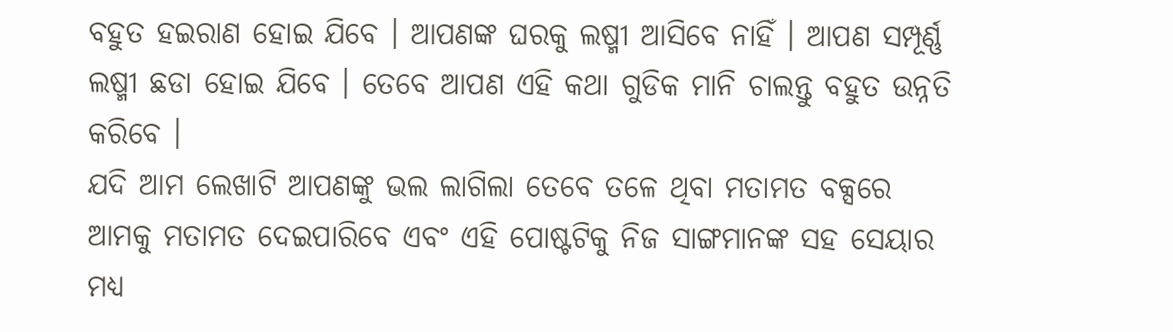ବହୁତ ହଇରାଣ ହୋଇ ଯିବେ । ଆପଣଙ୍କ ଘରକୁ ଲଷ୍ମୀ ଆସିବେ ନାହିଁ । ଆପଣ ସମ୍ପୂର୍ଣ୍ଣ ଲଷ୍ମୀ ଛଡା ହୋଇ ଯିବେ । ତେବେ ଆପଣ ଏହି କଥା ଗୁଡିକ ମାନି ଚାଲନ୍ତୁ ବହୁତ ଉନ୍ନତି କରିବେ ।
ଯଦି ଆମ ଲେଖାଟି ଆପଣଙ୍କୁ ଭଲ ଲାଗିଲା ତେବେ ତଳେ ଥିବା ମତାମତ ବକ୍ସରେ ଆମକୁ ମତାମତ ଦେଇପାରିବେ ଏବଂ ଏହି ପୋଷ୍ଟଟିକୁ ନିଜ ସାଙ୍ଗମାନଙ୍କ ସହ ସେୟାର ମଧ୍ୟ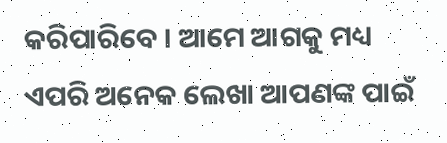କରିପାରିବେ । ଆମେ ଆଗକୁ ମଧ୍ୟ ଏପରି ଅନେକ ଲେଖା ଆପଣଙ୍କ ପାଇଁ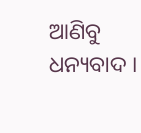ଆଣିବୁ ଧନ୍ୟବାଦ ।